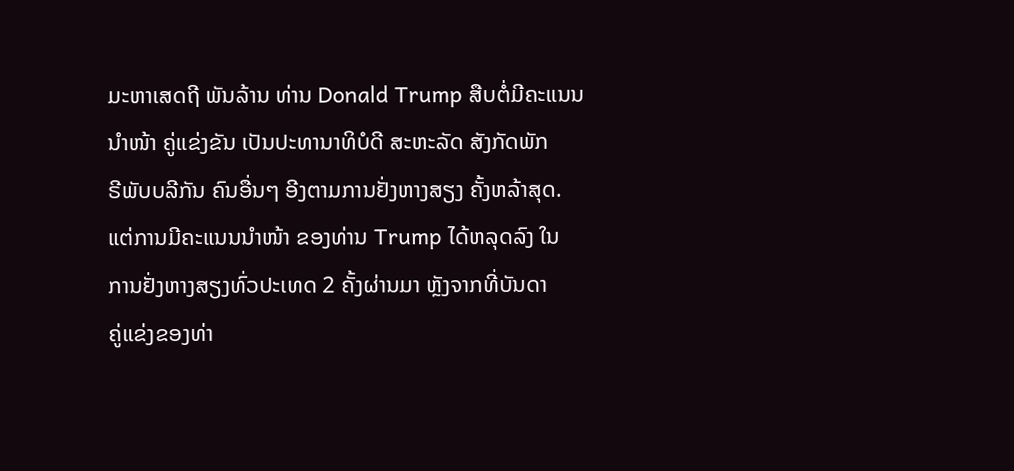ມະຫາເສດຖີ ພັນລ້ານ ທ່ານ Donald Trump ສືບຕໍ່ມີຄະແນນ
ນຳໜ້າ ຄູ່ແຂ່ງຂັນ ເປັນປະທານາທິບໍດີ ສະຫະລັດ ສັງກັດພັກ
ຣີພັບບລີກັນ ຄົນອື່ນໆ ອີງຕາມການຢັ່ງຫາງສຽງ ຄັ້ງຫລ້າສຸດ.
ແຕ່ການມີຄະແນນນຳໜ້າ ຂອງທ່ານ Trump ໄດ້ຫລຸດລົງ ໃນ
ການຢັ່ງຫາງສຽງທົ່ວປະເທດ 2 ຄັ້ງຜ່ານມາ ຫຼັງຈາກທີ່ບັນດາ
ຄູ່ແຂ່ງຂອງທ່າ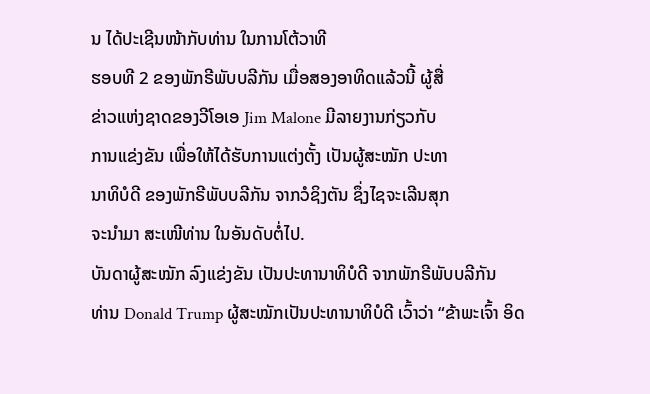ນ ໄດ້ປະເຊີນໜ້າກັບທ່ານ ໃນການໂຕ້ວາທີ
ຮອບທີ 2 ຂອງພັກຣີພັບບລີກັນ ເມື່ອສອງອາທິດແລ້ວນີ້ ຜູ້ສື່
ຂ່າວແຫ່ງຊາດຂອງວີໂອເອ Jim Malone ມີລາຍງານກ່ຽວກັບ
ການແຂ່ງຂັນ ເພື່ອໃຫ້ໄດ້ຮັບການແຕ່ງຕັ້ງ ເປັນຜູ້ສະໝັກ ປະທາ
ນາທິບໍດີ ຂອງພັກຣີພັບບລີກັນ ຈາກວໍຊິງຕັນ ຊຶ່ງໄຊຈະເລີນສຸກ
ຈະນຳມາ ສະເໜີທ່ານ ໃນອັນດັບຕໍ່ໄປ.
ບັນດາຜູ້ສະໝັກ ລົງແຂ່ງຂັນ ເປັນປະທານາທິບໍດີ ຈາກພັກຣີພັບບລີກັນ
ທ່ານ Donald Trump ຜູ້ສະໝັກເປັນປະທານາທິບໍດີ ເວົ້າວ່າ “ຂ້າພະເຈົ້າ ອິດ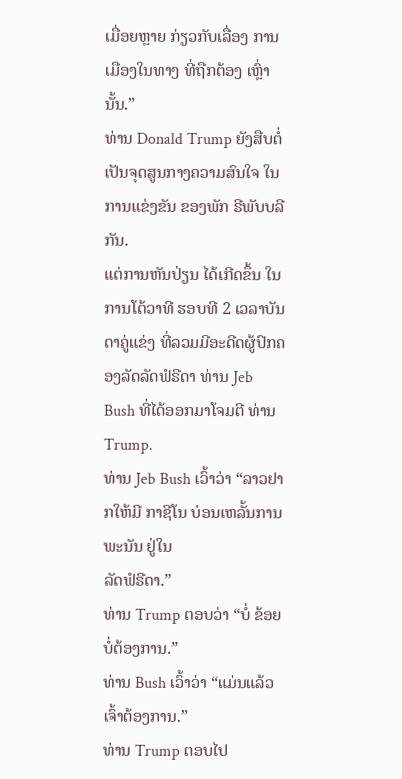ເມື່ອຍຫຼາຍ ກ່ຽວກັບເລື່ອງ ການເມືອງໃນທາງ ທີ່ຖືກຕ້ອງ ເຫຼົ່ານັ້ນ.”
ທ່ານ Donald Trump ຍັງສືບຕໍ່ເປັນຈຸດສູນກາງຄວາມສົນໃຈ ໃນການແຂ່ງຂັນ ຂອງພັກ ຣີພັບບລີກັນ.
ແຕ່ການຫັນປ່ຽນ ໄດ້ເກີດຂຶ້ນ ໃນການໂຕ້ວາທີ ຮອບທີ 2 ເວລາບັນ ດາຄູ່ແຂ່ງ ທີ່ລວມມີອະດີດຜູ້ປົກຄອງລັດລັດຟໍຣີດາ ທ່ານ Jeb Bush ທີ່ໄດ້ອອກມາໂຈມຕີ ທ່ານ Trump.
ທ່ານ Jeb Bush ເວົ້າວ່າ “ລາວຢາກໃຫ້ມີ ກາຊີໂນ ບ່ອນເຫລັ້ນການພະນັນ ຢູ່ໃນ
ລັດຟໍຣີດາ.”
ທ່ານ Trump ຕອບວ່າ “ບໍ່ ຂ້ອຍບໍ່ຕ້ອງການ.”
ທ່ານ Bush ເວົ້າວ່າ “ແມ່ນແລ້ວ ເຈົ້າຕ້ອງການ.”
ທ່ານ Trump ຕອບໄປ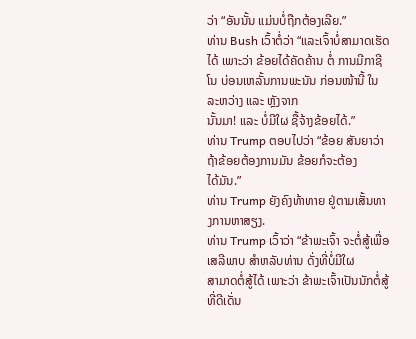ວ່າ “ອັນນັ້ນ ແມ່ນບໍ່ຖືກຕ້ອງເລີຍ.”
ທ່ານ Bush ເວົ້າຕໍ່ວ່າ “ແລະເຈົ້າບໍ່ສາມາດເຮັດໄດ້ ເພາະວ່າ ຂ້ອຍໄດ້ຄັດຄ້ານ ຕໍ່ ການມີກາຊີໂນ ບ່ອນເຫລັ້ນການພະນັນ ກ່ອນໜ້ານີ້ ໃນລະຫວ່າງ ແລະ ຫຼັງຈາກ
ນັ້ນມາ! ແລະ ບໍ່ມີໃຜ ຊື້ຈ້າງຂ້ອຍໄດ້.”
ທ່ານ Trump ຕອບໄປວ່າ “ຂ້ອຍ ສັນຍາວ່າ ຖ້າຂ້ອຍຕ້ອງການມັນ ຂ້ອຍກໍຈະຕ້ອງ
ໄດ້ມັນ.”
ທ່ານ Trump ຍັງຄົງທ້າທາຍ ຢູ່ຕາມເສັ້ນທາງການຫາສຽງ.
ທ່ານ Trump ເວົ້າວ່າ “ຂ້າພະເຈົ້າ ຈະຕໍ່ສູ້ເພື່ອ ເສລີພາບ ສຳຫລັບທ່ານ ດັ່ງທີ່ບໍ່ມີໃຜ
ສາມາດຕໍ່ສູ້ໄດ້ ເພາະວ່າ ຂ້າພະເຈົ້າເປັນນັກຕໍ່ສູ້ ທີ່ດີເດັ່ນ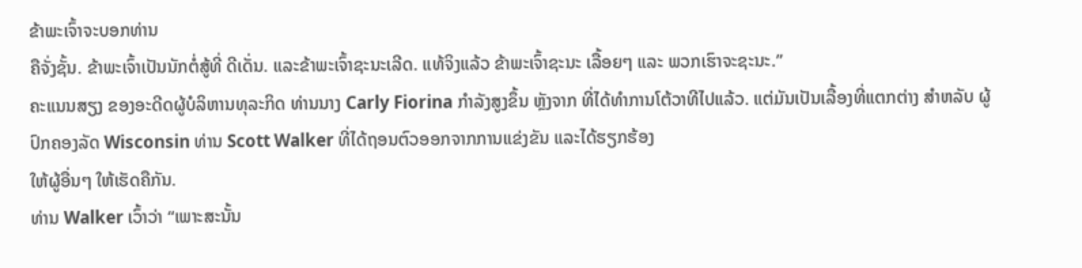ຂ້າພະເຈົ້າຈະບອກທ່ານ
ຄືຈັ່ງຊັ້ນ. ຂ້າພະເຈົ້າເປັນນັກຕໍ່ສູ້ທີ່ ດີເດັ່ນ. ແລະຂ້າພະເຈົ້າຊະນະເລີດ. ແທ້ຈິງແລ້ວ ຂ້າພະເຈົ້າຊະນະ ເລື້ອຍໆ ແລະ ພວກເຮົາຈະຊະນະ.”
ຄະແນນສຽງ ຂອງອະດີດຜູ້ບໍລິຫານທຸລະກິດ ທ່ານນາງ Carly Fiorina ກຳລັງສູງຂຶ້ນ ຫຼັງຈາກ ທີ່ໄດ້ທຳການໂຕ້ວາທີໄປແລ້ວ. ແຕ່ມັນເປັນເລື້ອງທີ່ແຕກຕ່າງ ສຳຫລັບ ຜູ້ປົກຄອງລັດ Wisconsin ທ່ານ Scott Walker ທີ່ໄດ້ຖອນຕົວອອກຈາກການແຂ່ງຂັນ ແລະໄດ້ຮຽກຮ້ອງ
ໃຫ້ຜູ້ອື່ນໆ ໃຫ້ເຮັດຄືກັນ.
ທ່ານ Walker ເວົ້າວ່າ “ເພາະສະນັ້ນ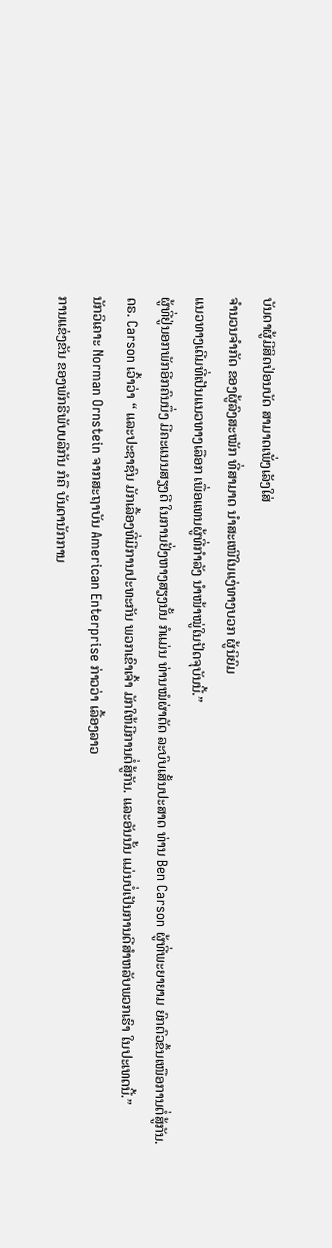ບັນດາຜູ້ມີສິດປ່ອນບັດ ສາມາດເພັ່ງເລັງໃສ່
ຈຳນວນຈຳກັດ ຂອງຜູ້ລົງສະໝັກ ທີ່ສາມາດ ນຳສະເໜີໃນແງ່ທາງບວກ ຜູ້ນິຍົມ
ແນວທາງເດີມທີ່ເປັນແນວທາງເລືອກ ເພື່ອແທນຜູ້ທີ່ກຳລັງ ນຳໜ້າໝູ່ໃນປັດຈຸບັນນີ້.”
ຜູ້ທີ່ຢູ່ນອກພັກອີກຄົນນຶ່ງ ມີຄະແນນສຽງດີ ໃນການຢັ່ງຫາງສຽງນັ້ນ ກໍແມ່ນ ທ່ານໝໍຜ່າຕັດ ລະບົບເສັ້ນປະສາດ ທ່ານ Ben Carson ຜູ້ທີ່ພະຍາຍາມ ຍົກຕົວຂຶ້ນເໜືອການຕໍ່ສູ້ກັນ.
ດຣ. Carson ເວົ້າວ່າ “ ແລະປະຊາຊົນ ມັກເລື້ອງທີ່ມີການປະທະກັນ ພວກເຂົາເຈົ້າ ມັກໃຫ້ມີການຕໍ່ສູ້ກັນ. ແລະອັນນັ້ນ ແມ່ນບໍ່ເປັນການດີສຳຫລັບພວກເຮົາ ໃນປະເທດນີ້.”
ນັກວິເຄາະ Norman Ornstein ຈາກສະຖາບັນ American Enterprise ກ່າວວ່າ ເລື້ອງລາວ
ການແຂ່ງຂັນ ຂອງພັກຣີພັບບລີກັນ ກໍຄື ບັນດານັກການ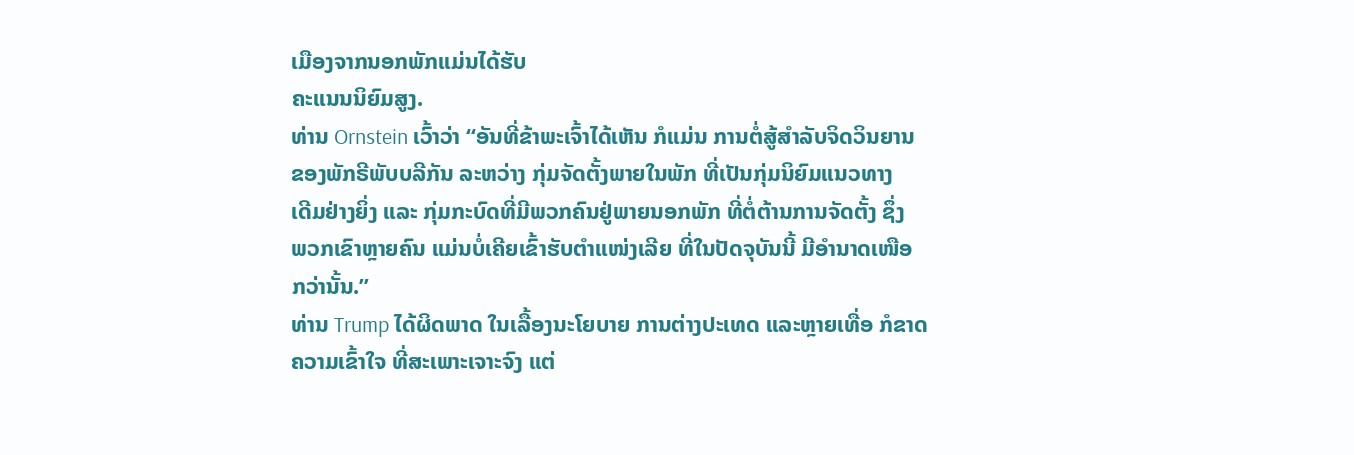ເມືອງຈາກນອກພັກແມ່ນໄດ້ຮັບ
ຄະແນນນິຍົມສູງ.
ທ່ານ Ornstein ເວົ້າວ່າ “ອັນທີ່ຂ້າພະເຈົ້າໄດ້ເຫັນ ກໍແມ່ນ ການຕໍ່ສູ້ສຳລັບຈິດວິນຍານ
ຂອງພັກຣີພັບບລີກັນ ລະຫວ່າງ ກຸ່ມຈັດຕັ້ງພາຍໃນພັກ ທີ່ເປັນກຸ່ມນິຍົມແນວທາງ
ເດີມຢ່າງຍິ່ງ ແລະ ກຸ່ມກະບົດທີ່ມີພວກຄົນຢູ່ພາຍນອກພັກ ທີ່ຕໍ່ຕ້ານການຈັດຕັ້ງ ຊຶ່ງ
ພວກເຂົາຫຼາຍຄົນ ແມ່ນບໍ່ເຄີຍເຂົ້າຮັບຕຳແໜ່ງເລີຍ ທີ່ໃນປັດຈຸບັນນີ້ ມີອຳນາດເໜືອ
ກວ່ານັ້ນ.”
ທ່ານ Trump ໄດ້ຜິດພາດ ໃນເລື້ອງນະໂຍບາຍ ການຕ່າງປະເທດ ແລະຫຼາຍເທື່ອ ກໍຂາດ
ຄວາມເຂົ້າໃຈ ທີ່ສະເພາະເຈາະຈົງ ແຕ່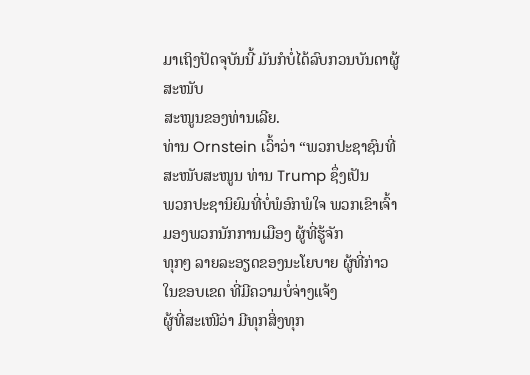ມາເຖິງປັດຈຸບັນນີ້ ມັນກໍບໍ່ໄດ້ລົບກວນບັນດາຜູ້ສະໜັບ
ສະໜູນຂອງທ່ານເລີຍ.
ທ່ານ Ornstein ເວົ້າວ່າ “ພວກປະຊາຊົນທີ່ສະໜັບສະໜູນ ທ່ານ Trump ຊຶ່ງເປັນ
ພວກປະຊານິຍົມທີ່ບໍ່ພໍອົກພໍໃຈ ພວກເຂົາເຈົ້າມອງພວກນັກການເມືອງ ຜູ້ທີ່ຮູ້ຈັກ
ທຸກໆ ລາຍລະອຽດຂອງນະໂຍບາຍ ຜູ້ທີ່ກ່າວໃນຂອບເຂດ ທີ່ມີຄວາມບໍ່ຈ່າງແຈ້ງ
ຜູ້ທີ່ສະເໜີວ່າ ມີທຸກສິ່ງທຸກ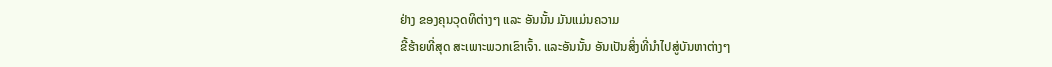ຢ່າງ ຂອງຄຸນວຸດທິຕ່າງໆ ແລະ ອັນນັ້ນ ມັນແມ່ນຄວາມ
ຂີ້ຮ້າຍທີ່ສຸດ ສະເພາະພວກເຂົາເຈົ້າ. ແລະອັນນັ້ນ ອັນເປັນສິ່ງທີ່ນຳໄປສູ່ບັນຫາຕ່າງໆ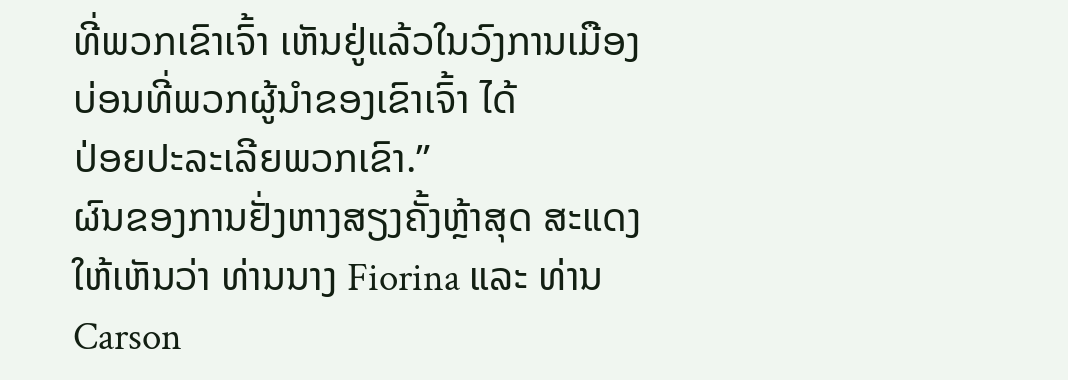ທີ່ພວກເຂົາເຈົ້າ ເຫັນຢູ່ແລ້ວໃນວົງການເມືອງ ບ່ອນທີ່ພວກຜູ້ນຳຂອງເຂົາເຈົ້າ ໄດ້
ປ່ອຍປະລະເລີຍພວກເຂົາ.”
ຜົນຂອງການຢັ່ງຫາງສຽງຄັ້ງຫຼ້າສຸດ ສະແດງໃຫ້ເຫັນວ່າ ທ່ານນາງ Fiorina ແລະ ທ່ານ
Carson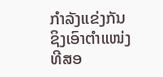ກໍາລັງແຂ່ງກັນ ຊິງເອົາຕຳແໜ່ງທີສອ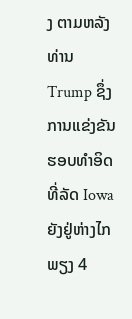ງ ຕາມຫລັງທ່ານ Trump ຊຶ່ງການແຂ່ງຂັນ
ຮອບທຳອິດ ທີ່ລັດ Iowa ຍັງຢູ່ຫ່າງໄກພຽງ 4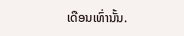ເດືອນເທົ່ານັ້ນ.